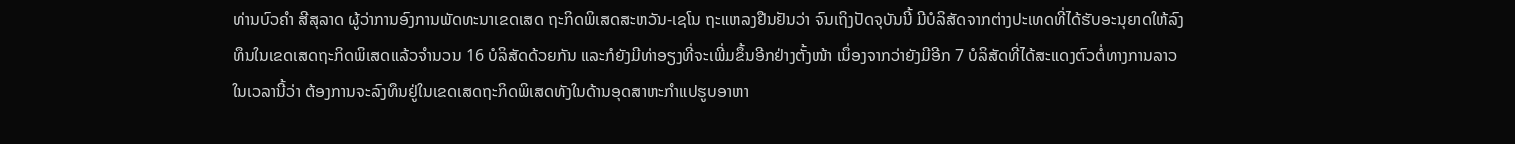ທ່ານບົວຄໍາ ສີສຸລາດ ຜູ້ວ່າການອົງການພັດທະນາເຂດເສດ ຖະກິດພິເສດສະຫວັນ-ເຊໂນ ຖະແຫລງຢືນຢັນວ່າ ຈົນເຖິງປັດຈຸບັນນີ້ ມີບໍລິສັດຈາກຕ່າງປະເທດທີ່ໄດ້ຮັບອະນຸຍາດໃຫ້ລົງທຶນໃນເຂດເສດຖະກິດພິເສດແລ້ວຈໍານວນ 16 ບໍລິສັດດ້ວຍກັນ ແລະກໍຍັງມີທ່າອຽງທີ່ຈະເພີ່ມຂຶ້ນອີກຢ່າງຕັ້ງໜ້າ ເນຶ່ອງຈາກວ່າຍັງມີອີກ 7 ບໍລິສັດທີ່ໄດ້ສະແດງຕົວຕໍ່ທາງການລາວໃນເວລານີ້ວ່າ ຕ້ອງການຈະລົງທຶນຢູ່ໃນເຂດເສດຖະກິດພິເສດທັງໃນດ້ານອຸດສາຫະກໍາແປຮູບອາຫາ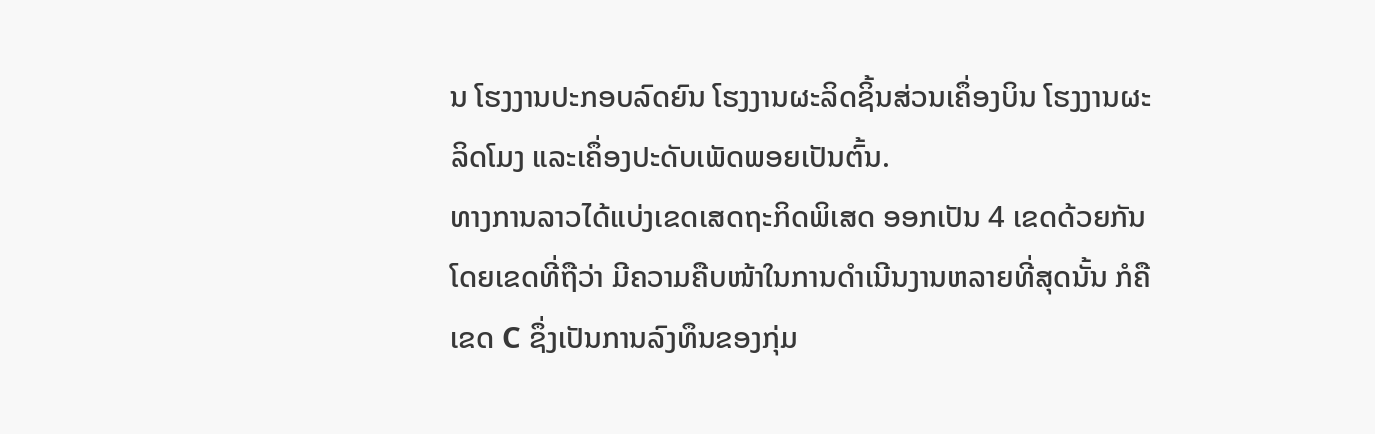ນ ໂຮງງານປະກອບລົດຍົນ ໂຮງງານຜະລິດຊິ້ນສ່ວນເຄຶ່ອງບິນ ໂຮງງານຜະລິດໂມງ ແລະເຄຶ່ອງປະດັບເພັດພອຍເປັນຕົ້ນ.
ທາງການລາວໄດ້ແບ່ງເຂດເສດຖະກິດພິເສດ ອອກເປັນ 4 ເຂດດ້ວຍກັນ ໂດຍເຂດທີ່ຖືວ່າ ມີຄວາມຄືບໜ້າໃນການດຳເນີນງານຫລາຍທີ່ສຸດນັ້ນ ກໍຄືເຂດ C ຊຶ່ງເປັນການລົງທຶນຂອງກຸ່ມ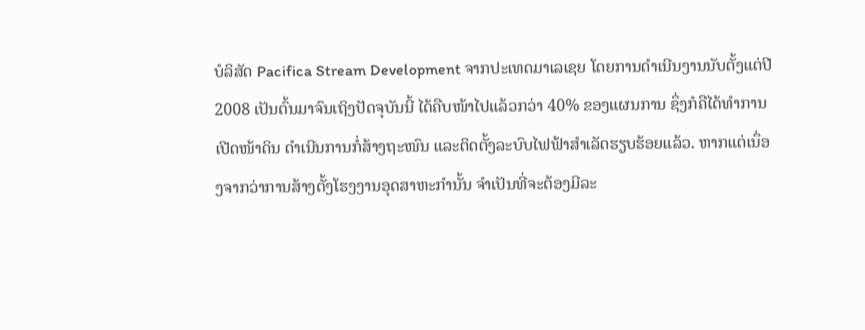ບໍລິສັດ Pacifica Stream Development ຈາກປະເທດມາເລເຊຍ ໂດຍການດຳເນີນງານນັບຕັ້ງແຕ່ປີ 2008 ເປັນຕົ້ນມາຈົນເຖິງປັດຈຸບັນນີ້ ໄດ້ຄືບໜ້າໄປແລ້ວກວ່າ 40% ຂອງແຜນການ ຊຶ່ງກໍຄືໄດ້ທຳການເປີດໜ້າດິນ ດຳເນີນການກໍ່ສ້າງຖະໜົນ ແລະຕິດຕັ້ງລະບົບໄຟຟ້າສໍາເລັດຮຽບຮ້ອຍແລ້ວ. ຫາກແຕ່ເນຶ່ອງຈາກວ່າການສ້າງຕັ້ງໂຮງງານອຸດສາຫະກໍານັ້ນ ຈໍາເປັນທີ່ຈະຕ້ອງມີລະ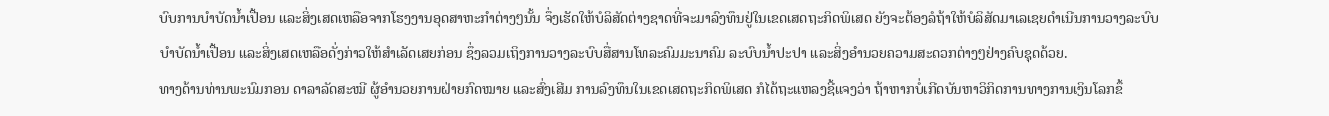ບົບການບໍາບັດນໍ້າເປື້ອນ ແລະສິ່ງເສດເຫລືອຈາກໂຮງງານອຸດສາຫະກໍາຕ່າງໆນັ້ນ ຈຶ່ງເຮັດໃຫ້ບໍລິສັດຕ່າງຊາດທີ່ຈະມາລົງທຶນຢູ່ໃນເຂດເສດຖະກິດພິເສດ ຍັງຈະຕ້ອງລໍຖ້າໃຫ້ບໍລິສັດມາເລເຊຍດໍາເນີນການວາງລະບົບບໍາບັດນໍ້າເປື້ອນ ແລະສິ່ງເສດເຫລືອດັ່ງກ່າວໃຫ້ສໍາເລັດເສຍກ່ອນ ຊຶ່ງລວມເຖິງການວາງລະບົບສື່ສານໂທລະຄົມມະນາຄົມ ລະບົບນໍ້າປະປາ ແລະສິ່ງອໍານວຍຄວາມສະດວກຕ່າງໆຢ່າງຄົບຊຸດດ້ວຍ.
ທາງດ້ານທ່ານພະນົມກອນ ດາລາລັດສະໝີ ຜູ້ອໍານວຍການຝ່າຍກົດໝາຍ ແລະສົ່ງເສີມ ການລົງທຶນໃນເຂດເສດຖະກິດພິເສດ ກໍໄດ້ຖະແຫລງຊີ້ແຈງວ່າ ຖ້າຫາກບໍ່ເກີດບັນຫາວິກິດການທາງການເງິນໂລກຂຶ້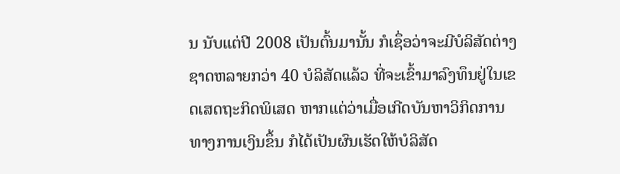ນ ນັບແຕ່ປີ 2008 ເປັນຕົ້ນມານັ້ນ ກໍເຊຶ່ອວ່າຈະມີບໍລິສັດຕ່າງຊາດຫລາຍກວ່າ 40 ບໍລິສັດແລ້ວ ທີ່ຈະເຂົ້າມາລົງທຶນຢູ່ໃນເຂດເສດຖະກິດພິເສດ ຫາກແຕ່ວ່າເມື່ອເກີດບັນຫາວິກິດການທາງການເງິນຂຶ້ນ ກໍໄດ້ເປັນຜົນເຮັດໃຫ້ບໍລິສັດ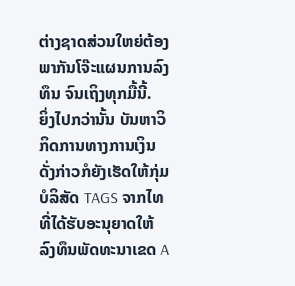ຕ່າງຊາດສ່ວນໃຫຍ່ຕ້ອງພາກັນໂຈ໊ະແຜນການລົງທຶນ ຈົນເຖິງທຸກມື້ນີ້.
ຍິ່ງໄປກວ່ານັ້ນ ບັນຫາວິກິດການທາງການເງິນດັ່ງກ່າວກໍຍັງເຮັດໃຫ້ກຸ່ມບໍລິສັດ TAGS ຈາກໄທ ທີ່ໄດ້ຮັບອະນຸຍາດໃຫ້ລົງທຶນພັດທະນາເຂດ A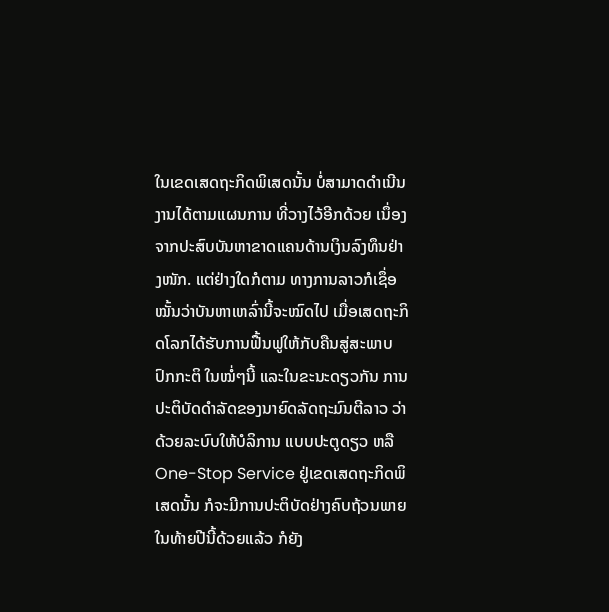ໃນເຂດເສດຖະກິດພິເສດນັ້ນ ບໍ່ສາມາດດໍາເນີນງານໄດ້ຕາມແຜນການ ທີ່ວາງໄວ້ອີກດ້ວຍ ເນຶ່ອງຈາກປະສົບບັນຫາຂາດແຄນດ້ານເງິນລົງທຶນຢ່າງໜັກ. ແຕ່ຢ່າງໃດກໍຕາມ ທາງການລາວກໍເຊຶ່ອໝັ້ນວ່າບັນຫາເຫລົ່ານີ້ຈະໝົດໄປ ເມື່ອເສດຖະກິດໂລກໄດ້ຮັບການຟື້ນຟູໃຫ້ກັບຄືນສູ່ສະພາບປົກກະຕິ ໃນໝໍ່ໆນີ້ ແລະໃນຂະນະດຽວກັນ ການປະຕິບັດດໍາລັດຂອງນາຍົດລັດຖະມົນຕີລາວ ວ່າດ້ວຍລະບົບໃຫ້ບໍລິການ ແບບປະຕູດຽວ ຫລື One-Stop Service ຢູ່ເຂດເສດຖະກິດພິເສດນັ້ນ ກໍຈະມີການປະຕິບັດຢ່າງຄົບຖ້ວນພາຍໃນທ້າຍປີນີ້ດ້ວຍແລ້ວ ກໍຍັງ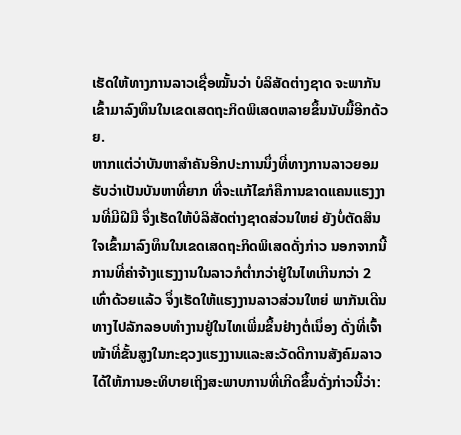ເຮັດໃຫ້ທາງການລາວເຊື່ອໝັ້ນວ່າ ບໍລິສັດຕ່າງຊາດ ຈະພາກັນເຂົ້າມາລົງທຶນໃນເຂດເສດຖະກິດພິເສດຫລາຍຂຶ້ນນັບມື້ອີກດ້ວຍ.
ຫາກແຕ່ວ່າບັນຫາສໍາຄັນອີກປະການນຶ່ງທີ່ທາງການລາວຍອມຮັບວ່າເປັນບັນຫາທີ່ຍາກ ທີ່ຈະແກ້ໄຂກໍຄືການຂາດແຄນແຮງງານທີ່ມີຝີມື ຈຶ່ງເຮັດໃຫ້ບໍລິສັດຕ່າງຊາດສ່ວນໃຫຍ່ ຍັງບໍ່ຕັດສິນໃຈເຂົ້າມາລົງທຶນໃນເຂດເສດຖະກິດພິເສດດັ່ງກ່າວ ນອກຈາກນີ້ ການທີ່ຄ່າຈ້າງແຮງງານໃນລາວກໍຕໍ່າກວ່າຢູ່ໃນໄທເກີນກວ່າ 2 ເທົ່າດ້ວຍແລ້ວ ຈຶ່ງເຮັດໃຫ້ແຮງງານລາວສ່ວນໃຫຍ່ ພາກັນເດີນທາງໄປລັກລອບທໍາງານຢູ່ໃນໄທເພີ່ມຂຶ້ນຢ່າງຕໍ່ເນຶ່ອງ ດັ່ງທີ່ເຈົ້າໜ້າທີ່ຂັ້ນສູງໃນກະຊວງແຮງງານແລະສະວັດດີການສັງຄົມລາວ ໄດ້ໃຫ້ການອະທິບາຍເຖິງສະພາບການທີ່ເກີດຂຶ້ນດັ່ງກ່າວນີ້ວ່າ: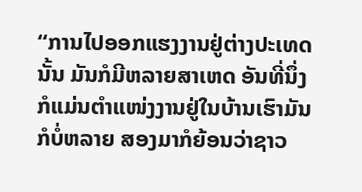“ການໄປອອກແຮງງານຢູ່ຕ່າງປະເທດນັ້ນ ມັນກໍມີຫລາຍສາເຫດ ອັນທີ່ນຶ່ງ ກໍແມ່ນຕໍາແໜ່ງງານຢູ່ໃນບ້ານເຮົາມັນກໍບໍ່ຫລາຍ ສອງມາກໍຍ້ອນວ່າຊາວ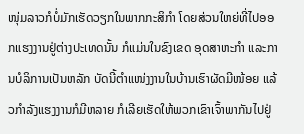ໜຸ່ມລາວກໍບໍ່ມັກເຮັດວຽກໃນພາກກະສິກໍາ ໂດຍສ່ວນໃຫຍ່ທີ່ໄປອອກແຮງງານຢູ່ຕ່າງປະເທດນັ້ນ ກໍແມ່ນໃນຂົງເຂດ ອຸດສາຫະກໍາ ແລະການບໍລິການເປັນຫລັກ ບັດນີ້ຕໍາແໜ່ງງານໃນບ້ານເຮົາຜັດມີໜ້ອຍ ແລ້ວກໍາລັງແຮງງານກໍມີຫລາຍ ກໍເລີຍເຮັດໃຫ້ພວກເຂົາເຈົ້າພາກັນໄປຢູ່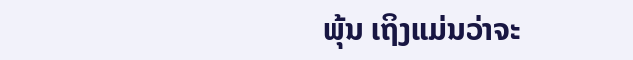ພຸ້ນ ເຖິງແມ່ນວ່າຈະ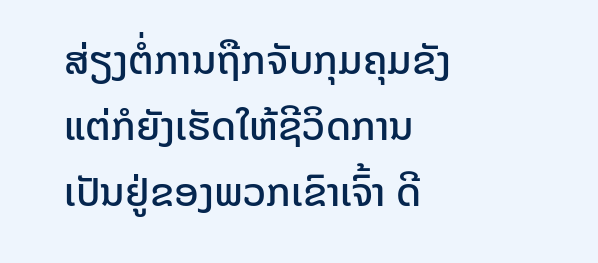ສ່ຽງຕໍ່ການຖືກຈັບກຸມຄຸມຂັງ ແຕ່ກໍຍັງເຮັດໃຫ້ຊີວິດການເປັນຢູ່ຂອງພວກເຂົາເຈົ້າ ດີ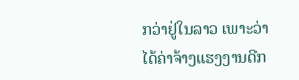ກວ່າຢູ່ໃນລາວ ເພາະວ່າ ໄດ້ຄ່າຈ້າງແຮງງານດີກ